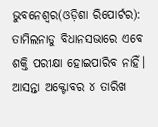ଭୁବନେଶ୍ୱର(ଓଡ଼ିଶା ରିପୋର୍ଟର): ତାମିଲନାଡୁ ବିଧାନସଭାରେ ଏବେ ଶକ୍ତି ପରୀକ୍ଷା ହୋଇପାରିବ ନାହିଁ। ଆସନ୍ତା ଅକ୍ଟୋବର ୪ ତାରିଖ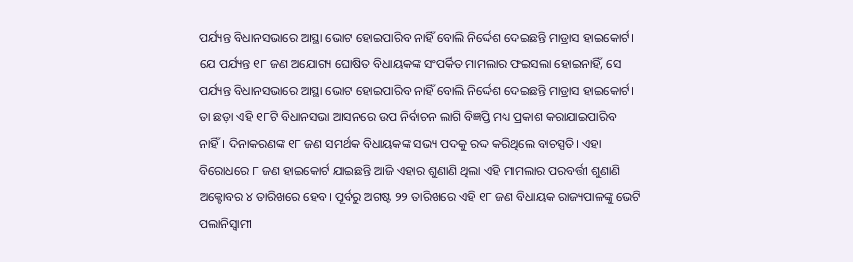ପର୍ଯ୍ୟନ୍ତ ବିଧାନସଭାରେ ଆସ୍ଥା ଭୋଟ ହୋଇପାରିବ ନାହିଁ ବୋଲି ନିର୍ଦ୍ଦେଶ ଦେଇଛନ୍ତି ମାଡ୍ରାସ ହାଇକୋର୍ଟ। ଯେ ପର୍ଯ୍ୟନ୍ତ ୧୮ ଜଣ ଅଯୋଗ୍ୟ ଘୋଷିତ ବିଧାୟକଙ୍କ ସଂପର୍କିତ ମାମଲାର ଫଇସଲା ହୋଇନାହିଁ, ସେ ପର୍ଯ୍ୟନ୍ତ ବିଧାନସଭାରେ ଆସ୍ଥା ଭୋଟ ହୋଇପାରିବ ନାହିଁ ବୋଲି ନିର୍ଦ୍ଦେଶ ଦେଇଛନ୍ତି ମାଡ୍ରାସ ହାଇକୋର୍ଟ। ତା ଛଡ଼ା ଏହି ୧୮ଟି ବିଧାନସଭା ଆସନରେ ଉପ ନିର୍ବାଚନ ଲାଗି ବିଜ୍ଞପ୍ତି ମଧ୍ୟ ପ୍ରକାଶ କରାଯାଇପାରିବ ନାହିଁ। ଦିନାକରଣଙ୍କ ୧୮ ଜଣ ସମର୍ଥକ ବିଧାୟକଙ୍କ ସଭ୍ୟ ପଦକୁ ରଦ୍ଦ କରିଥିଲେ ବାଚସ୍ପତି। ଏହା ବିରୋଧରେ ୮ ଜଣ ହାଇକୋର୍ଟ ଯାଇଛନ୍ତି ଆଜି ଏହାର ଶୁଣାଣି ଥିଲା ଏହି ମାମଲାର ପରବର୍ତ୍ତୀ ଶୁଣାଣି ଅକ୍ଟୋବର ୪ ତାରିଖରେ ହେବ। ପୂର୍ବରୁ ଅଗଷ୍ଟ ୨୨ ତାରିଖରେ ଏହି ୧୮ ଜଣ ବିଧାୟକ ରାଜ୍ୟପାଳଙ୍କୁ ଭେଟି ପଲାନିସ୍ୱାମୀ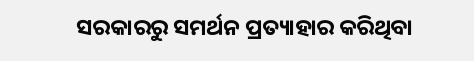ସରକାରରୁ ସମର୍ଥନ ପ୍ରତ୍ୟାହାର କରିଥିବା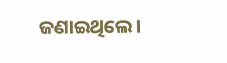ଜଣାଇଥିଲେ।